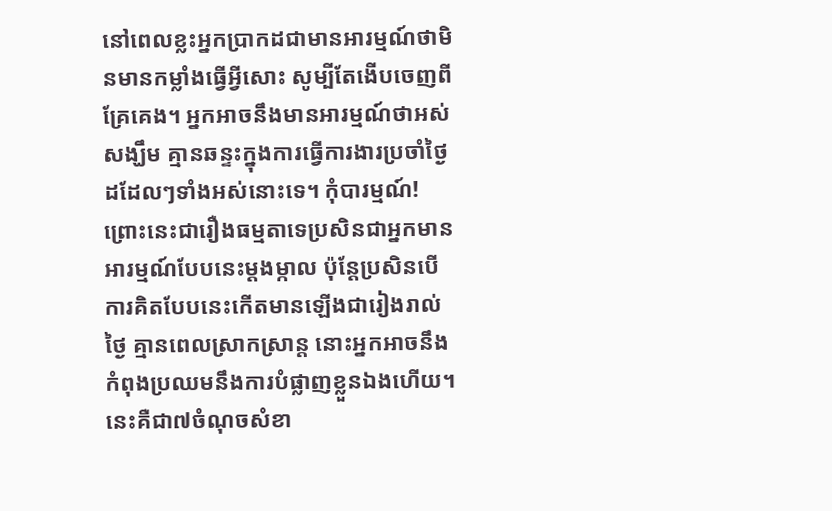នៅពេលខ្លះអ្នកប្រាកដជាមានអារម្មណ៍ថាមិនមានកម្លាំងធ្វើអ្វីសោះ សូម្បីតែងើបចេញពីគ្រែគេង។ អ្នកអាចនឹងមានអារម្មណ៍ថាអស់សង្ឃឹម គ្មានឆន្ទះក្នុងការធ្វើការងារប្រចាំថ្ងៃដដែលៗទាំងអស់នោះទេ។ កុំបារម្មណ៍! ព្រោះនេះជារឿងធម្មតាទេប្រសិនជាអ្នកមានអារម្មណ៍បែបនេះម្តងម្កាល ប៉ុន្តែប្រសិនបើការគិតបែបនេះកើតមានឡើងជារៀងរាល់ថ្ងៃ គ្មានពេលស្រាកស្រាន្ត នោះអ្នកអាចនឹងកំពុងប្រឈមនឹងការបំផ្លាញខ្លួនឯងហើយ។ នេះគឺជា៧ចំណុចសំខា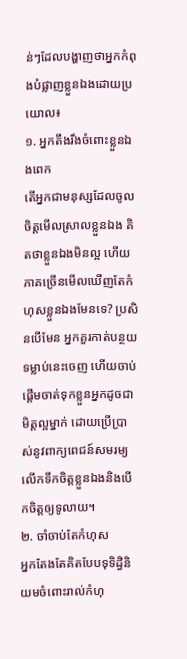ន់ៗដែលបង្ហាញថាអ្នកកំពុងបំផ្លាញខ្លួនឯងដោយប្រយោល៖
១. អ្នកតឹងរឹងចំពោះខ្លួនឯងពេក
តើអ្នកជាមនុស្សដែលចូលចិត្តមើលស្រាលខ្លួនឯង គិតថាខ្លួនឯងមិនល្អ ហើយភាគច្រើនមើលឃើញតែកំហុសខ្លួនឯងមែនទេ? ប្រសិនបើមែន អ្នកគួរកាត់បន្ថយទម្លាប់នេះចេញ ហើយចាប់ផ្តើមចាត់ទុកខ្លួនអ្នកដូចជាមិត្តល្អម្នាក់ ដោយប្រើប្រាស់នូវពាក្យពេជន៍សមរម្យ លើកទឹកចិត្តខ្លួនឯងនិងបើកចិត្តឲ្យទូលាយ។
២. ចាំចាប់តែកំហុស
អ្នកតែងតែគិតបែបទុទិដ្ធិនិយមចំពោះរាល់កំហុ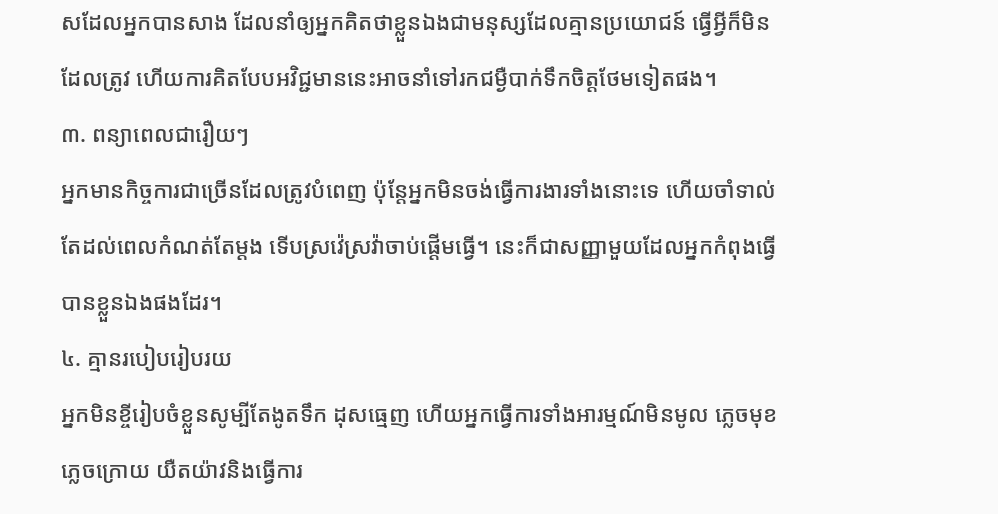សដែលអ្នកបានសាង ដែលនាំឲ្យអ្នកគិតថាខ្លួនឯងជាមនុស្សដែលគ្មានប្រយោជន៍ ធ្វើអ្វីក៏មិនដែលត្រូវ ហើយការគិតបែបអវិជ្ជមាននេះអាចនាំទៅរកជម្ងឺបាក់ទឹកចិត្តថែមទៀតផង។
៣. ពន្យាពេលជារឿយៗ
អ្នកមានកិច្ចការជាច្រើនដែលត្រូវបំពេញ ប៉ុន្តែអ្នកមិនចង់ធ្វើការងារទាំងនោះទេ ហើយចាំទាល់តែដល់ពេលកំណត់តែម្តង ទើបស្រវ៉េស្រវ៉ាចាប់ផ្តើមធ្វើ។ នេះក៏ជាសញ្ញាមួយដែលអ្នកកំពុងធ្វើបានខ្លួនឯងផងដែរ។
៤. គ្មានរបៀបរៀបរយ
អ្នកមិនខ្ចីរៀបចំខ្លួនសូម្បីតែងូតទឹក ដុសធ្មេញ ហើយអ្នកធ្វើការទាំងអារម្មណ៍មិនមូល ភ្លេចមុខ ភ្លេចក្រោយ យឺតយ៉ាវនិងធ្វើការ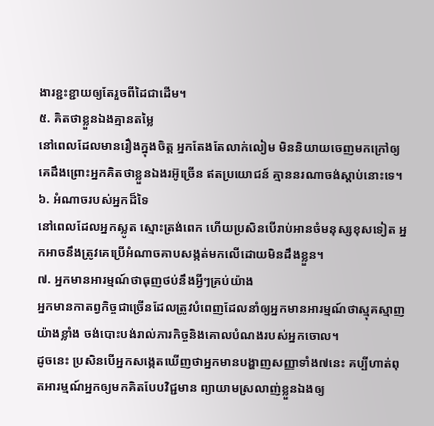ងារខ្ជះខ្ជាយឲ្យតែរួចពីដៃជាដើម។
៥. គិតថាខ្លួនឯងគ្មានតម្លៃ
នៅពេលដែលមានរឿងក្នុងចិត្ត អ្នកតែងតែលាក់លៀម មិននិយាយចេញមកក្រៅឲ្យគេដឹងព្រោះអ្នកគិតថាខ្លួនឯងរអ៊ូច្រើន ឥតប្រយោជន៍ គ្មាននរណាចង់ស្តាប់នោះទេ។
៦. អំណាចរបស់អ្នកដ៏ទៃ
នៅពេលដែលអ្នកស្លូត ស្មោះត្រង់ពេក ហើយប្រសិនបើរាប់អានចំមនុស្សខុសទៀត អ្នកអាចនឹងត្រូវគេប្រើអំណាចគាបសង្កត់មកលើដោយមិនដឹងខ្លួន។
៧. អ្នកមានអារម្មណ៍ថាធុញថប់នឹងអ្វីៗគ្រប់យ៉ាង
អ្នកមានកាតព្វកិច្ចជាច្រើនដែលត្រូវបំពេញដែលនាំឲ្យអ្នកមានអារម្មណ៍ថាស្មុគស្មាញយ៉ាងខ្លាំង ចង់បោះបង់រាល់ភារកិច្ចនិងគោលបំណងរបស់អ្នកចោល។
ដូចនេះ ប្រសិនបើអ្នកសង្កេតឃើញថាអ្នកមានបង្ហាញសញ្ញាទាំង៧នេះ គប្បីហាត់ពុតអារម្មណ៍អ្នកឲ្យមកគិតបែបវិជ្ជមាន ព្យាយាមស្រលាញ់ខ្លួនឯងឲ្យ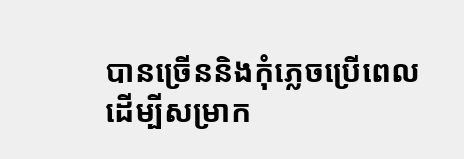បានច្រើននិងកុំភ្លេចប្រើពេលដើម្បីសម្រាក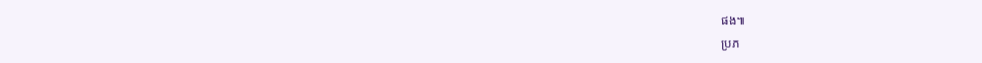ផង៕
ប្រភ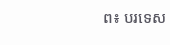ព៖ បរទេស